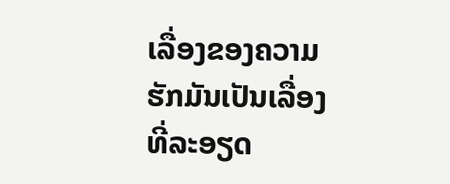ເລື່ອງຂອງຄວາມຮັກມັນເປັນເລື່ອງທີ່ລະອຽດ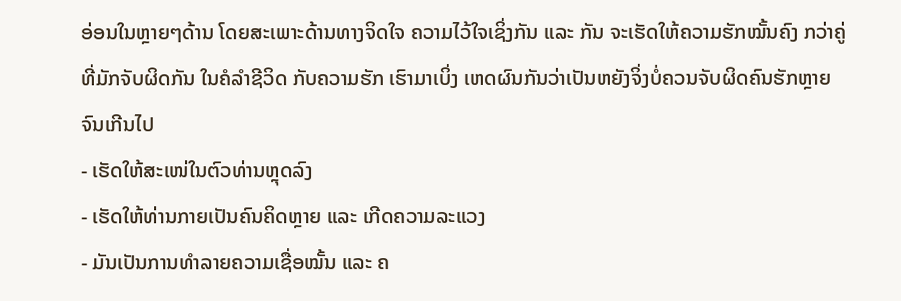ອ່ອນໃນຫຼາຍໆດ້ານ ໂດຍສະເພາະດ້ານທາງຈິດໃຈ ຄວາມໄວ້ໃຈເຊິ່ງກັນ ແລະ ກັນ ຈະເຮັດໃຫ້ຄວາມຮັກໝັ້ນຄົງ ກວ່າຄູ່ທີ່ມັກຈັບຜິດກັນ ໃນຄໍລຳຊີວິດ ກັບຄວາມຮັກ ເຮົາມາເບິ່ງ ເຫດຜົນກັນວ່າເປັນຫຍັງຈິ່ງບໍ່ຄວນຈັບຜິດຄົນຮັກຫຼາຍຈົນເກີນໄປ
- ເຮັດໃຫ້ສະເໜ່ໃນຕົວທ່ານຫຼຸດລົງ
- ເຮັດໃຫ້ທ່ານກາຍເປັນຄົນຄິດຫຼາຍ ແລະ ເກີດຄວາມລະແວງ
- ມັນເປັນການທຳລາຍຄວາມເຊື່ອໝັ້ນ ແລະ ຄ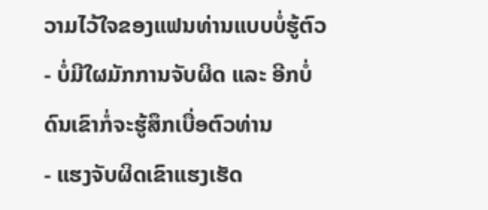ວາມໄວ້ໃຈຂອງແຟນທ່ານແບບບໍ່ຮູ້ຕົວ
- ບໍ່ມີໃຜມັກການຈັບຜິດ ແລະ ອີກບໍ່ດົນເຂົາກໍ່ຈະຮູ້ສຶກເບື່ອຕົວທ່ານ
- ແຮງຈັບຜິດເຂົາແຮງເຮັດ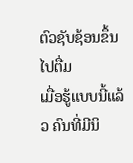ຕົວຊັບຊ້ອນຂຶ້ນໄປຕື່ມ
ເມື່ອຮູ້ແບບນີ້ແລ້ວ ຄົນທີ່ມີນິ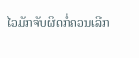ໄວມັກຈັບຜິດກໍ່ຄວນເລີກ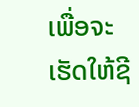ເພື່ອຈະເຮັດໃຫ້ຊີ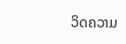ວິດຄວາມ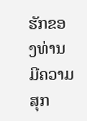ຮັກຂອງທ່ານມີຄວາມສຸກ